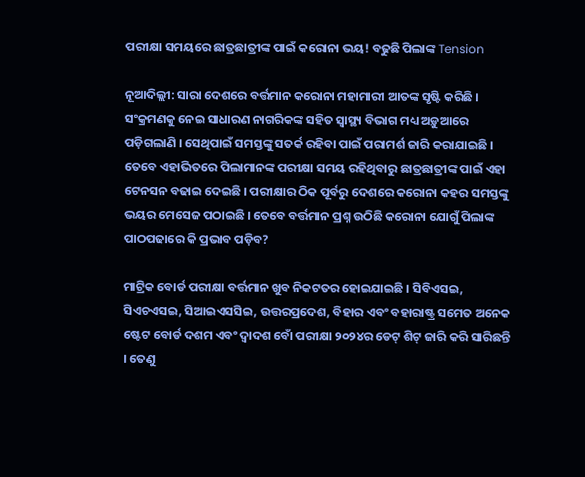ପରୀକ୍ଷା ସମୟରେ ଛାତ୍ରଛାତ୍ରୀଙ୍କ ପାଇଁ କରୋନା ଭୟ! ବଢୁଛି ପିଲାଙ୍କ Tension

ନୂଆଦିଲ୍ଲୀ: ସାରା ଦେଶରେ ବର୍ତ୍ତମାନ କରୋନା ମହାମାରୀ ଆତଙ୍କ ସୃଷ୍ଟି କରିଛି । ସଂକ୍ରମଣକୁ ନେଇ ସାଧାରଣ ନାଗରିକଙ୍କ ସହିତ ସ୍ୱାସ୍ଥ୍ୟ ବିଭାଗ ମଧ୍ୟ ଅଡ଼ୁଆରେ ପଡ଼ିଗଲାଣି । ସେଥିପାଇଁ ସମସ୍ତଙ୍କୁ ସତର୍କ ରହିବା ପାଇଁ ପରାମର୍ଶ ଜାରି କରାଯାଇଛି । ତେବେ ଏହାଭିତରେ ପିଲାମାନଙ୍କ ପରୀକ୍ଷା ସମୟ ରହିଥିବାରୁ ଛାତ୍ରଛାତ୍ରୀଙ୍କ ପାଇଁ ଏହା ଟେନସନ ବଢାଇ ଦେଇଛି । ପରୀକ୍ଷାର ଠିକ ପୂର୍ବରୁ ଦେଶରେ କରୋନା କହର ସମସ୍ତଙ୍କୁ ଭୟର ମେସେଜ ପଠାଇଛି । ତେବେ ବର୍ତ୍ତମାନ ପ୍ରଶ୍ନ ଉଠିଛି କରୋନା ଯୋଗୁଁ ପିଲାଙ୍କ ପାଠପଢାରେ କି ପ୍ରଭାବ ପଡ଼ିବ?

ମାଟ୍ରିକ ବୋର୍ଡ ପରୀକ୍ଷା ବର୍ତ୍ତମାନ ଖୁବ ନିକଟତର ହୋଇଯାଇଛି । ସିବିଏସଇ, ସିଏଚଏସଇ, ସିଆଇଏସସିଇ, ଉତ୍ତରପ୍ରଦେଶ, ବିହାର ଏବଂ ବହାରାଷ୍ଟ୍ର ସମେତ ଅନେକ ଷ୍ଟେଟ ବୋର୍ଡ ଦଶମ ଏବଂ ଦ୍ୱାଦଶ ବୋଁ ପରୀକ୍ଷା ୨୦୨୪ର ଡେଟ୍ ଶିଟ୍ ଜାରି କରି ସାରିଛନ୍ତି । ତେଣୁ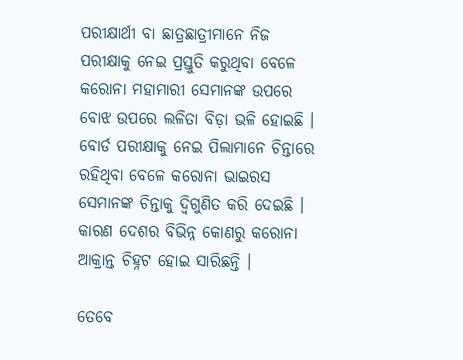ପରୀକ୍ଷାର୍ଥୀ ବା ଛାତ୍ରଛାତ୍ରୀମାନେ ନିଜ ପରୀକ୍ଷାକୁ ନେଇ ପ୍ରସ୍ତୁତି କରୁଥିବା ବେଳେ କରୋନା ମହାମାରୀ ସେମାନଙ୍କ ଉପରେ ବୋଝ ଉପରେ ଲଳିତା ବିଡ଼ା ଭଳି ହୋଇଛି । ବୋର୍ଡ ପରୀକ୍ଷାକୁ ନେଇ ପିଲାମାନେ ଚିନ୍ତାରେ ରହିଥିବା ବେଳେ କରୋନା ଭାଇରସ ସେମାନଙ୍କ ଚିନ୍ତାକୁ ଦ୍ୱିଗୁଣିତ କରି ଦେଇଛି । କାରଣ ଦେଶର ବିଭିନ୍ନ କୋଣରୁ କରୋନା ଆକ୍ରାନ୍ତ ଚିହ୍ନଟ ହୋଇ ସାରିଛନ୍ତି ।

ତେବେ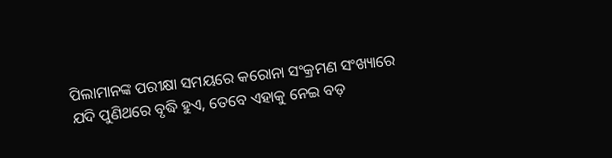ପିଲାମାନଙ୍କ ପରୀକ୍ଷା ସମୟରେ କରୋନା ସଂକ୍ରମଣ ସଂଖ୍ୟାରେ ଯଦି ପୁଣିଥରେ ବୃଦ୍ଧି ହୁଏ, ତେବେ ଏହାକୁ ନେଇ ବଡ଼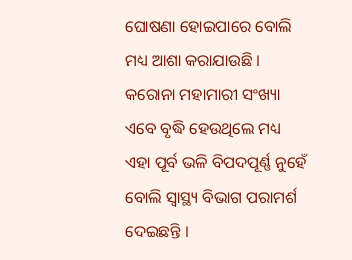ଘୋଷଣା ହୋଇପାରେ ବୋଲି ମଧ୍ୟ ଆଶା କରାଯାଉଛି । କରୋନା ମହାମାରୀ ସଂଖ୍ୟା ଏବେ ବୃଦ୍ଧି ହେଉଥିଲେ ମଧ୍ୟ ଏହା ପୂର୍ବ ଭଳି ବିପଦପୂର୍ଣ୍ଣ ନୁହେଁ ବୋଲି ସ୍ୱାସ୍ଥ୍ୟ ବିଭାଗ ପରାମର୍ଶ ଦେଇଛନ୍ତି ।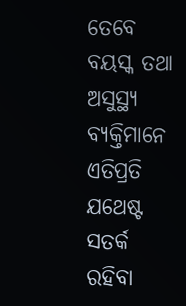ତେବେ ବୟସ୍କ ତଥା ଅସୁସ୍ଥ୍ୟ ବ୍ୟକ୍ତିମାନେ ଏତିପ୍ରତି ଯଥେଷ୍ଟ ସତର୍କ ରହିବା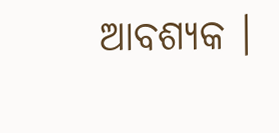ଆବଶ୍ୟକ ।